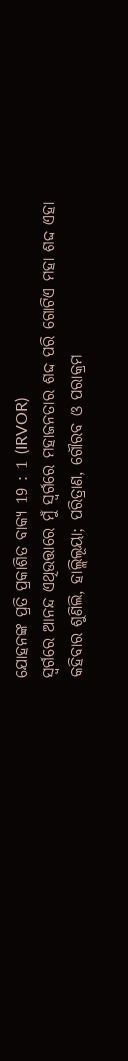ଯୋହନଙ୍କ ପ୍ରତି ପ୍ରକାଶିତ ବାକ୍ୟ 19 : 1 (IRVOR)
ସ୍ୱର୍ଗରେ ଆନନ୍ଦ ଏଥିଉତ୍ତାରେ ମୁଁ ସ୍ଵର୍ଗରେ ମହାଜନତାର ଶଦ୍ଦ ପରି ଗୋଟିଏ ମହା ଶଦ୍ଦ ଏହା କହିବାର ଶୁଣିଲି, ହାଲ୍ଲିଲୂୟା; ପରିତ୍ରାଣ, ଗୌରବ ଓ ପରାକ୍ରମ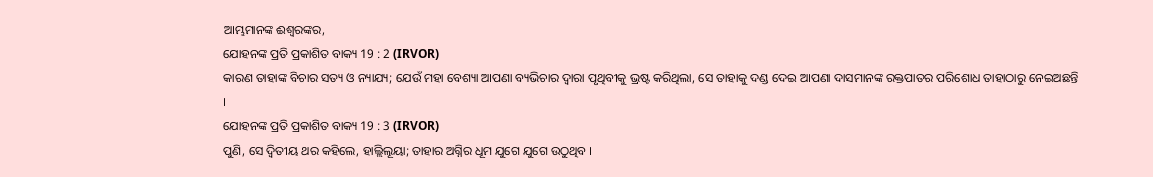ଆମ୍ଭମାନଙ୍କ ଈଶ୍ୱରଙ୍କର,
ଯୋହନଙ୍କ ପ୍ରତି ପ୍ରକାଶିତ ବାକ୍ୟ 19 : 2 (IRVOR)
କାରଣ ତାହାଙ୍କ ବିଚାର ସତ୍ୟ ଓ ନ୍ୟାଯ୍ୟ; ଯେଉଁ ମହା ବେଶ୍ୟା ଆପଣା ବ୍ୟଭିଚାର ଦ୍ୱାରା ପୃଥିବୀକୁ ଭ୍ରଷ୍ଟ କରିଥିଲା, ସେ ତାହାକୁ ଦଣ୍ଡ ଦେଇ ଆପଣା ଦାସମାନଙ୍କ ରକ୍ତପାତର ପରିଶୋଧ ତାହାଠାରୁ ନେଇଅଛନ୍ତି ।
ଯୋହନଙ୍କ ପ୍ରତି ପ୍ରକାଶିତ ବାକ୍ୟ 19 : 3 (IRVOR)
ପୁଣି, ସେ ଦ୍ୱିତୀୟ ଥର କହିଲେ, ହାଲ୍ଲିଲୂୟା; ତାହାର ଅଗ୍ନିର ଧୂମ ଯୁଗେ ଯୁଗେ ଉଠୁଥିବ ।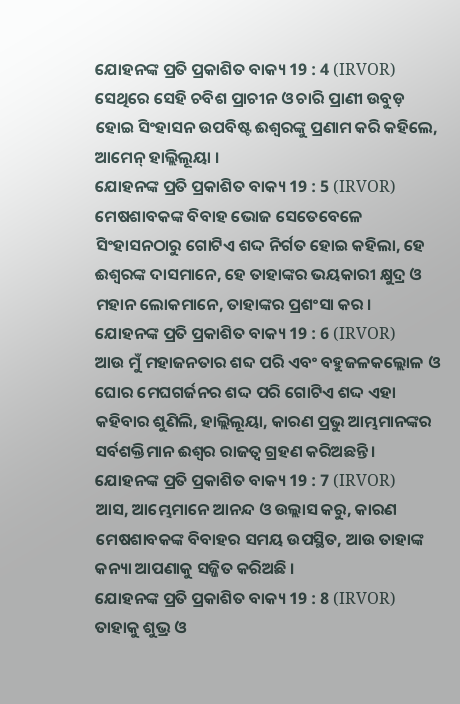ଯୋହନଙ୍କ ପ୍ରତି ପ୍ରକାଶିତ ବାକ୍ୟ 19 : 4 (IRVOR)
ସେଥିରେ ସେହି ଚବିଶ ପ୍ରାଚୀନ ଓ ଚାରି ପ୍ରାଣୀ ଉବୁଡ଼ ହୋଇ ସିଂହାସନ ଉପବିଷ୍ଟ ଈଶ୍ୱରଙ୍କୁ ପ୍ରଣାମ କରି କହିଲେ, ଆମେନ୍ ହାଲ୍ଲିଲୂୟା ।
ଯୋହନଙ୍କ ପ୍ରତି ପ୍ରକାଶିତ ବାକ୍ୟ 19 : 5 (IRVOR)
ମେଷଶାବକଙ୍କ ବିବାହ ଭୋଜ ସେତେବେଳେ ସିଂହାସନଠାରୁ ଗୋଟିଏ ଶଦ୍ଦ ନିର୍ଗତ ହୋଇ କହିଲା, ହେ ଈଶ୍ୱରଙ୍କ ଦାସମାନେ, ହେ ତାହାଙ୍କର ଭୟକାରୀ କ୍ଷୁଦ୍ର ଓ ମହାନ ଲୋକମାନେ, ତାହାଙ୍କର ପ୍ରଶଂସା କର ।
ଯୋହନଙ୍କ ପ୍ରତି ପ୍ରକାଶିତ ବାକ୍ୟ 19 : 6 (IRVOR)
ଆଉ ମୁଁ ମହାଜନତାର ଶବ୍ଦ ପରି ଏବଂ ବହୁଜଳକଲ୍ଲୋଳ ଓ ଘୋର ମେଘଗର୍ଜନର ଶଦ୍ଦ ପରି ଗୋଟିଏ ଶଦ୍ଦ ଏହା କହିବାର ଶୁଣିଲି, ହାଲ୍ଲିଲୂୟା, କାରଣ ପ୍ରଭୁ ଆମ୍ଭମାନଙ୍କର ସର୍ବଶକ୍ତିମାନ ଈଶ୍ୱର ରାଜତ୍ୱ ଗ୍ରହଣ କରିଅଛନ୍ତି ।
ଯୋହନଙ୍କ ପ୍ରତି ପ୍ରକାଶିତ ବାକ୍ୟ 19 : 7 (IRVOR)
ଆସ, ଆମ୍ଭେମାନେ ଆନନ୍ଦ ଓ ଉଲ୍ଲାସ କରୁ, କାରଣ ମେଷଶାବକଙ୍କ ବିବାହର ସମୟ ଉପସ୍ଥିତ, ଆଉ ତାହାଙ୍କ କନ୍ୟା ଆପଣାକୁ ସଜ୍ଜିତ କରିଅଛି ।
ଯୋହନଙ୍କ ପ୍ରତି ପ୍ରକାଶିତ ବାକ୍ୟ 19 : 8 (IRVOR)
ତାହାକୁ ଶୁଭ୍ର ଓ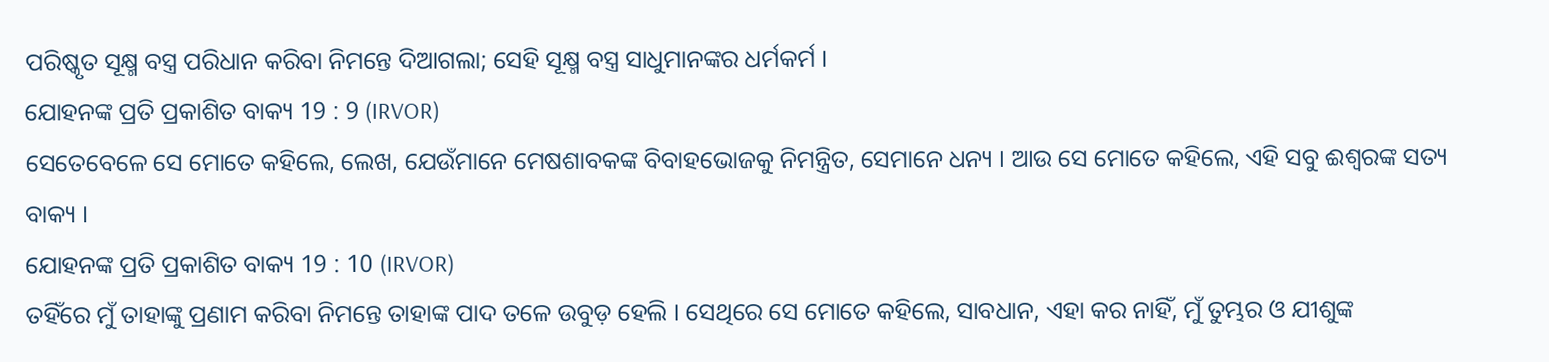ପରିଷ୍କୃତ ସୂକ୍ଷ୍ମ ବସ୍ତ୍ର ପରିଧାନ କରିବା ନିମନ୍ତେ ଦିଆଗଲା; ସେହି ସୂକ୍ଷ୍ମ ବସ୍ତ୍ର ସାଧୁମାନଙ୍କର ଧର୍ମକର୍ମ ।
ଯୋହନଙ୍କ ପ୍ରତି ପ୍ରକାଶିତ ବାକ୍ୟ 19 : 9 (IRVOR)
ସେତେବେଳେ ସେ ମୋତେ କହିଲେ, ଲେଖ, ଯେଉଁମାନେ ମେଷଶାବକଙ୍କ ବିବାହଭୋଜକୁ ନିମନ୍ତ୍ରିତ, ସେମାନେ ଧନ୍ୟ । ଆଉ ସେ ମୋତେ କହିଲେ, ଏହି ସବୁ ଈଶ୍ୱରଙ୍କ ସତ୍ୟ ବାକ୍ୟ ।
ଯୋହନଙ୍କ ପ୍ରତି ପ୍ରକାଶିତ ବାକ୍ୟ 19 : 10 (IRVOR)
ତହିଁରେ ମୁଁ ତାହାଙ୍କୁ ପ୍ରଣାମ କରିବା ନିମନ୍ତେ ତାହାଙ୍କ ପାଦ ତଳେ ଉବୁଡ଼ ହେଲି । ସେଥିରେ ସେ ମୋତେ କହିଲେ, ସାବଧାନ, ଏହା କର ନାହିଁ, ମୁଁ ତୁମ୍ଭର ଓ ଯୀଶୁଙ୍କ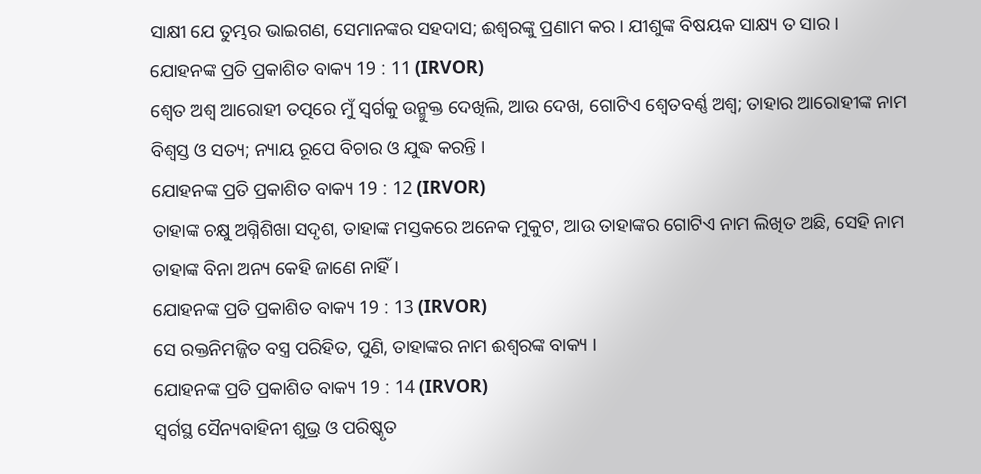ସାକ୍ଷୀ ଯେ ତୁମ୍ଭର ଭାଇଗଣ, ସେମାନଙ୍କର ସହଦାସ; ଈଶ୍ୱରଙ୍କୁ ପ୍ରଣାମ କର । ଯୀଶୁଙ୍କ ବିଷୟକ ସାକ୍ଷ୍ୟ ତ ସାର ।
ଯୋହନଙ୍କ ପ୍ରତି ପ୍ରକାଶିତ ବାକ୍ୟ 19 : 11 (IRVOR)
ଶ୍ୱେତ ଅଶ୍ୱ ଆରୋହୀ ତତ୍ପରେ ମୁଁ ସ୍ୱର୍ଗକୁ ଉନ୍ମୁକ୍ତ ଦେଖିଲି, ଆଉ ଦେଖ, ଗୋଟିଏ ଶ୍ୱେତବର୍ଣ୍ଣ ଅଶ୍ୱ; ତାହାର ଆରୋହୀଙ୍କ ନାମ ବିଶ୍ୱସ୍ତ ଓ ସତ୍ୟ; ନ୍ୟାୟ ରୂପେ ବିଚାର ଓ ଯୁଦ୍ଧ କରନ୍ତି ।
ଯୋହନଙ୍କ ପ୍ରତି ପ୍ରକାଶିତ ବାକ୍ୟ 19 : 12 (IRVOR)
ତାହାଙ୍କ ଚକ୍ଷୁ ଅଗ୍ନିଶିଖା ସଦୃଶ, ତାହାଙ୍କ ମସ୍ତକରେ ଅନେକ ମୁକୁଟ, ଆଉ ତାହାଙ୍କର ଗୋଟିଏ ନାମ ଲିଖିତ ଅଛି, ସେହି ନାମ ତାହାଙ୍କ ବିନା ଅନ୍ୟ କେହି ଜାଣେ ନାହିଁ ।
ଯୋହନଙ୍କ ପ୍ରତି ପ୍ରକାଶିତ ବାକ୍ୟ 19 : 13 (IRVOR)
ସେ ରକ୍ତନିମଜ୍ଜିତ ବସ୍ତ୍ର ପରିହିତ, ପୁଣି, ତାହାଙ୍କର ନାମ ଈଶ୍ୱରଙ୍କ ବାକ୍ୟ ।
ଯୋହନଙ୍କ ପ୍ରତି ପ୍ରକାଶିତ ବାକ୍ୟ 19 : 14 (IRVOR)
ସ୍ୱର୍ଗସ୍ଥ ସୈନ୍ୟବାହିନୀ ଶୁଭ୍ର ଓ ପରିଷ୍କୃତ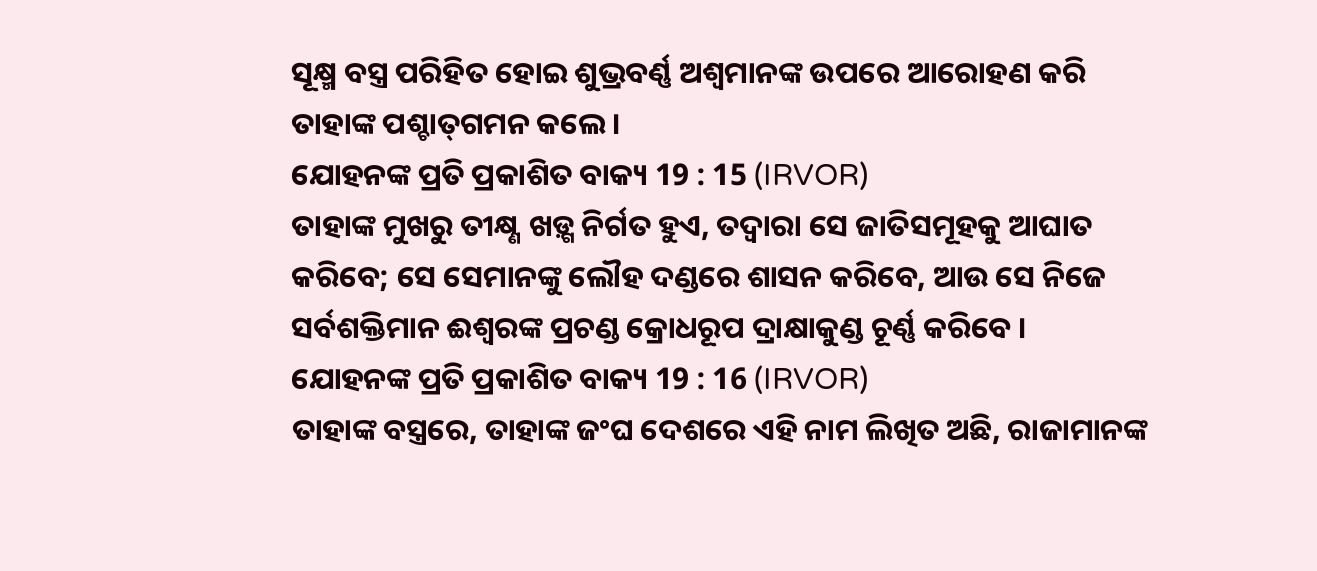ସୂକ୍ଷ୍ମ ବସ୍ତ୍ର ପରିହିତ ହୋଇ ଶୁଭ୍ରବର୍ଣ୍ଣ ଅଶ୍ୱମାନଙ୍କ ଉପରେ ଆରୋହଣ କରି ତାହାଙ୍କ ପଶ୍ଚାତ୍‍ଗମନ କଲେ ।
ଯୋହନଙ୍କ ପ୍ରତି ପ୍ରକାଶିତ ବାକ୍ୟ 19 : 15 (IRVOR)
ତାହାଙ୍କ ମୁଖରୁ ତୀକ୍ଷ୍ଣ ଖଡ଼୍ଗ ନିର୍ଗତ ହୁଏ, ତଦ୍ୱାରା ସେ ଜାତିସମୂହକୁ ଆଘାତ କରିବେ; ସେ ସେମାନଙ୍କୁ ଲୌହ ଦଣ୍ଡରେ ଶାସନ କରିବେ, ଆଉ ସେ ନିଜେ ସର୍ବଶକ୍ତିମାନ ଈଶ୍ୱରଙ୍କ ପ୍ରଚଣ୍ଡ କ୍ରୋଧରୂପ ଦ୍ରାକ୍ଷାକୁଣ୍ଡ ଚୂର୍ଣ୍ଣ କରିବେ ।
ଯୋହନଙ୍କ ପ୍ରତି ପ୍ରକାଶିତ ବାକ୍ୟ 19 : 16 (IRVOR)
ତାହାଙ୍କ ବସ୍ତ୍ରରେ, ତାହାଙ୍କ ଜଂଘ ଦେଶରେ ଏହି ନାମ ଲିଖିତ ଅଛି, ରାଜାମାନଙ୍କ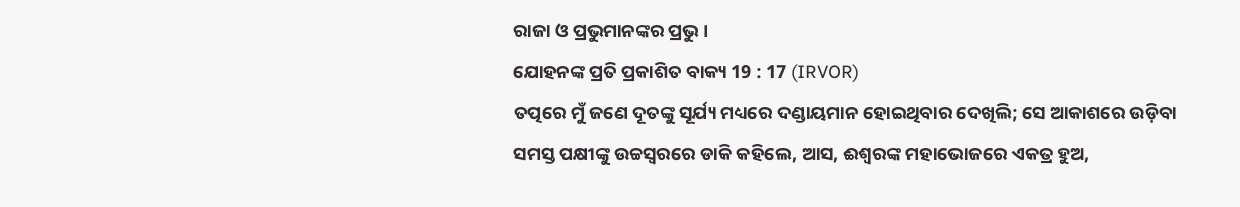ରାଜା ଓ ପ୍ରଭୁମାନଙ୍କର ପ୍ରଭୁ ।
ଯୋହନଙ୍କ ପ୍ରତି ପ୍ରକାଶିତ ବାକ୍ୟ 19 : 17 (IRVOR)
ତତ୍ପରେ ମୁଁ ଜଣେ ଦୂତଙ୍କୁ ସୂର୍ଯ୍ୟ ମଧ୍ୟରେ ଦଣ୍ଡାୟମାନ ହୋଇଥିବାର ଦେଖିଲି; ସେ ଆକାଶରେ ଉଡ଼ିବା ସମସ୍ତ ପକ୍ଷୀଙ୍କୁ ଉଚ୍ଚସ୍ୱରରେ ଡାକି କହିଲେ, ଆସ, ଈଶ୍ୱରଙ୍କ ମହାଭୋଜରେ ଏକତ୍ର ହୁଅ,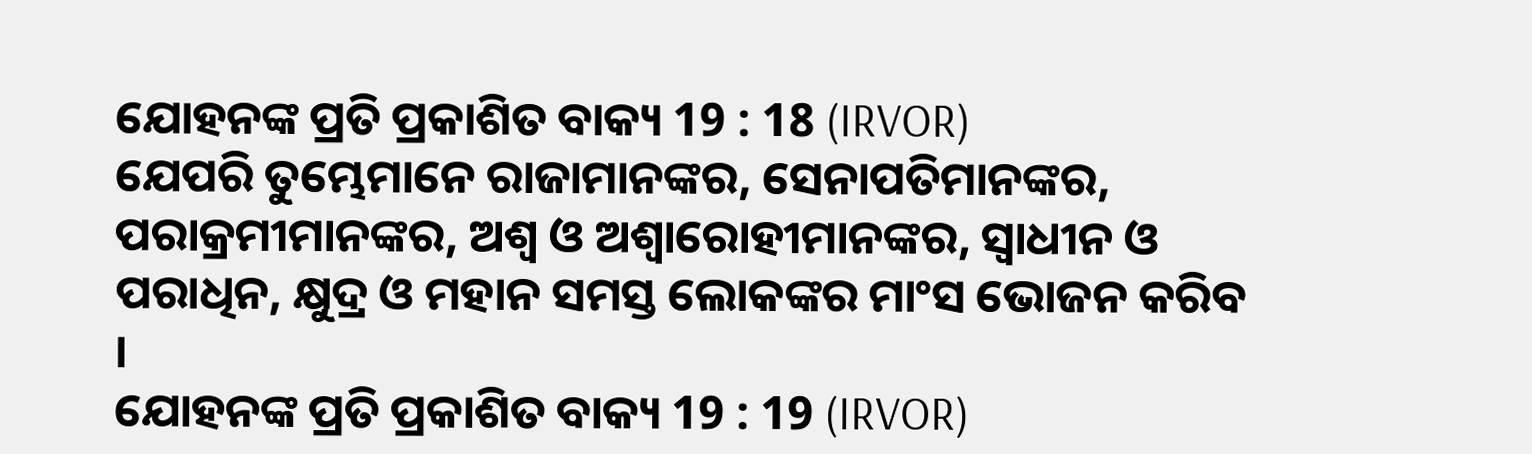ଯୋହନଙ୍କ ପ୍ରତି ପ୍ରକାଶିତ ବାକ୍ୟ 19 : 18 (IRVOR)
ଯେପରି ତୁମ୍ଭେମାନେ ରାଜାମାନଙ୍କର, ସେନାପତିମାନଙ୍କର, ପରାକ୍ରମୀମାନଙ୍କର, ଅଶ୍ୱ ଓ ଅଶ୍ୱାରୋହୀମାନଙ୍କର, ସ୍ୱାଧୀନ ଓ ପରାଧିନ, କ୍ଷୁଦ୍ର ଓ ମହାନ ସମସ୍ତ ଲୋକଙ୍କର ମାଂସ ଭୋଜନ କରିବ ।
ଯୋହନଙ୍କ ପ୍ରତି ପ୍ରକାଶିତ ବାକ୍ୟ 19 : 19 (IRVOR)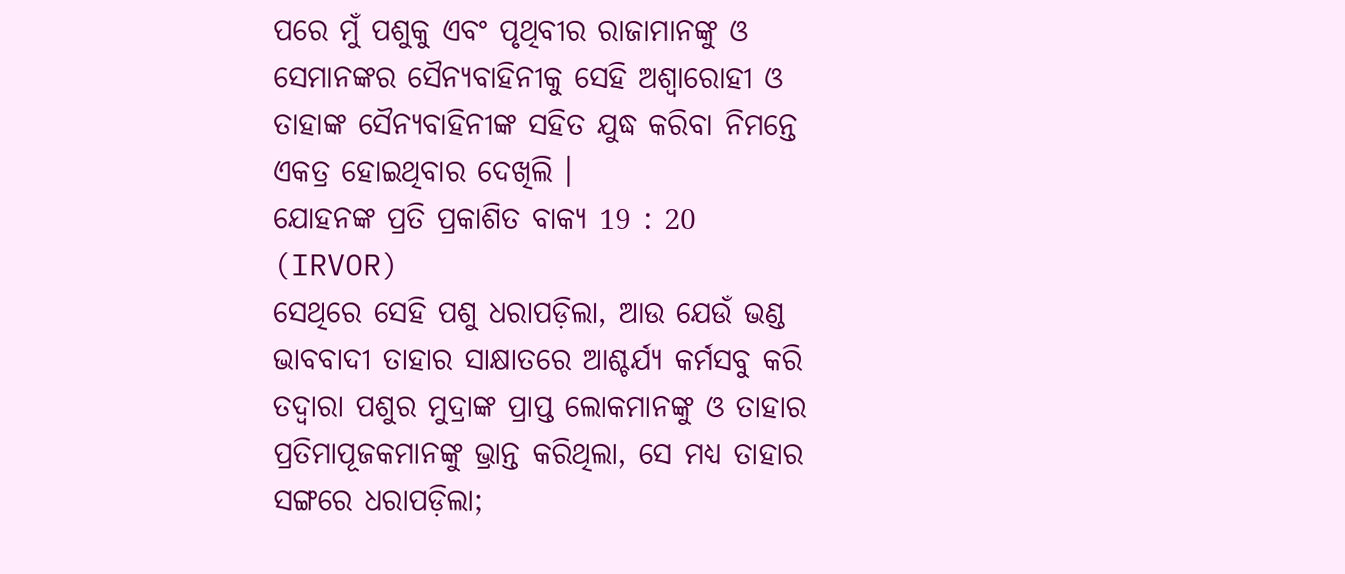ପରେ ମୁଁ ପଶୁକୁ ଏବଂ ପୃଥିବୀର ରାଜାମାନଙ୍କୁ ଓ ସେମାନଙ୍କର ସୈନ୍ୟବାହିନୀକୁ ସେହି ଅଶ୍ୱାରୋହୀ ଓ ତାହାଙ୍କ ସୈନ୍ୟବାହିନୀଙ୍କ ସହିତ ଯୁଦ୍ଧ କରିବା ନିମନ୍ତେ ଏକତ୍ର ହୋଇଥିବାର ଦେଖିଲି ।
ଯୋହନଙ୍କ ପ୍ରତି ପ୍ରକାଶିତ ବାକ୍ୟ 19 : 20 (IRVOR)
ସେଥିରେ ସେହି ପଶୁ ଧରାପଡ଼ିଲା, ଆଉ ଯେଉଁ ଭଣ୍ଡ ଭାବବାଦୀ ତାହାର ସାକ୍ଷାତରେ ଆଶ୍ଚର୍ଯ୍ୟ କର୍ମସବୁ କରି ତଦ୍ୱାରା ପଶୁର ମୁଦ୍ରାଙ୍କ ପ୍ରାପ୍ତ ଲୋକମାନଙ୍କୁ ଓ ତାହାର ପ୍ରତିମାପୂଜକମାନଙ୍କୁ ଭ୍ରାନ୍ତ କରିଥିଲା, ସେ ମଧ୍ୟ ତାହାର ସଙ୍ଗରେ ଧରାପଡ଼ିଲା;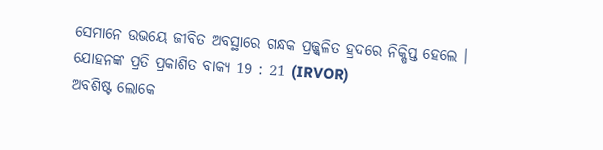ସେମାନେ ଉଭୟେ ଜୀବିତ ଅବସ୍ଥାରେ ଗନ୍ଧକ ପ୍ରଜ୍ଜ୍ୱଳିତ ହ୍ରଦରେ ନିକ୍ଷିପ୍ତ ହେଲେ ।
ଯୋହନଙ୍କ ପ୍ରତି ପ୍ରକାଶିତ ବାକ୍ୟ 19 : 21 (IRVOR)
ଅବଶିଷ୍ଟ ଲୋକେ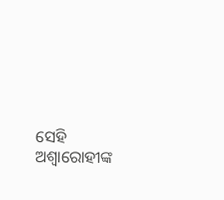ସେହି ଅଶ୍ୱାରୋହୀଙ୍କ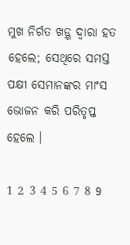ମୁଖ ନିର୍ଗତ ଖଡ଼୍ଗ ଦ୍ୱାରା ହତ ହେଲେ; ସେଥିରେ ସମସ୍ତ ପକ୍ଷୀ ସେମାନଙ୍କର ମାଂସ ଭୋଜନ କରି ପରିତୃପ୍ତ ହେଲେ ।

1 2 3 4 5 6 7 8 9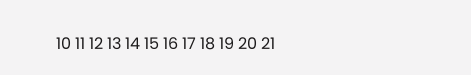10 11 12 13 14 15 16 17 18 19 20 21